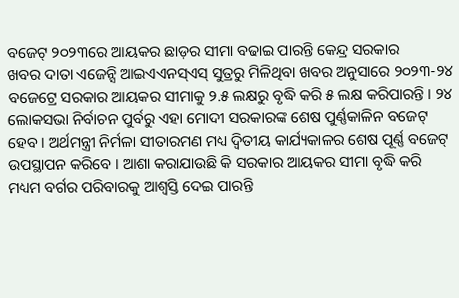ବଜେଟ୍ ୨୦୨୩ରେ ଆୟକର ଛାଡ଼ର ସୀମା ବଢାଇ ପାରନ୍ତି କେନ୍ଦ୍ର ସରକାର
ଖବର ଦାତା ଏଜେନ୍ସି ଆଇଏଏନସ୍ଏସ୍ ସୁତ୍ରରୁ ମିଳିଥିବା ଖବର ଅନୁସାରେ ୨୦୨୩-୨୪ ବଜେଟ୍ରେ ସରକାର ଆୟକର ସୀମାକୁ ୨.୫ ଲକ୍ଷରୁ ବୃଦ୍ଧି କରି ୫ ଲକ୍ଷ କରିପାରନ୍ତି । ୨୪ ଲୋକସଭା ନିର୍ବାଚନ ପୁର୍ବରୁ ଏହା ମୋଦୀ ସରକାରଙ୍କ ଶେଷ ପୁର୍ଣ୍ଣକାଳିନ ବଜେଟ୍ ହେବ । ଅର୍ଥମନ୍ତ୍ରୀ ନିର୍ମଳା ସୀତାରମଣ ମଧ୍ୟ ଦ୍ୱିତୀୟ କାର୍ଯ୍ୟକାଳର ଶେଷ ପୂର୍ଣ୍ଣ ବଜେଟ୍ ଉପସ୍ଥାପନ କରିବେ । ଆଶା କରାଯାଉଛି କି ସରକାର ଆୟକର ସୀମା ବୃଦ୍ଧି କରି ମଧ୍ୟମ ବର୍ଗର ପରିବାରକୁ ଆଶ୍ୱସ୍ତି ଦେଇ ପାରନ୍ତି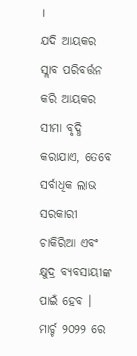।
ଯଦି ଆୟକର ସ୍ଲାବ ପରିବର୍ତ୍ତନ କରି ଆୟକର ସୀମା ବୃଦ୍ଧି କରାଯାଏ, ତେବେ ସର୍ବାଧିକ ଲାଭ ସରକାରୀ ଚାକିରିଆ ଏବଂ କ୍ଷୁଦ୍ର ବ୍ୟବସାୟୀଙ୍କ ପାଇଁ ହେବ । ମାର୍ଚ୍ଚ ୨୦୨୨ ରେ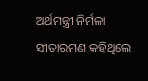ଅର୍ଥମନ୍ତ୍ରୀ ନିର୍ମଳା ସୀତାରମଣ କହିଥିଲେ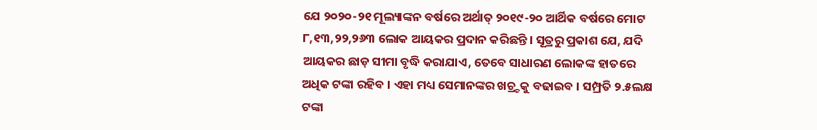ଯେ ୨୦୨୦-୨୧ ମୂଲ୍ୟାଙ୍କନ ବର୍ଷରେ ଅର୍ଥାତ୍ ୨୦୧୯-୨୦ ଆର୍ଥିକ ବର୍ଷରେ ମୋଟ ୮,୧୩,୨୨,୨୬୩ ଲୋକ ଆୟକର ପ୍ରଦାନ କରିଛନ୍ତି । ସୂତ୍ରରୁ ପ୍ରକାଶ ଯେ, ଯଦି ଆୟକର ଛାଡ଼ ସୀମା ବୃଦ୍ଧି କରାଯାଏ, ତେବେ ସାଧାରଣ ଲୋକଙ୍କ ହାତରେ ଅଧିକ ଟଙ୍କା ରହିବ । ଏହା ମଧ୍ୟ ସେମାନଙ୍କର ଖଚ୍ର୍ଚକୁ ବଢାଇବ । ସମ୍ପ୍ରତି ୨.୫ଲକ୍ଷ ଟଙ୍କା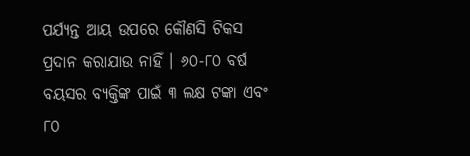ପର୍ଯ୍ୟନ୍ତ ଆୟ ଉପରେ କୌଣସି ଟିକସ ପ୍ରଦାନ କରାଯାଉ ନାହିଁ । ୬୦-୮୦ ବର୍ଷ ବୟସର ବ୍ୟକ୍ତିଙ୍କ ପାଇଁ ୩ ଲକ୍ଷ ଟଙ୍କା ଏବଂ ୮୦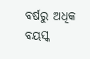ବର୍ଷରୁ ଅଧିକ ବୟସ୍କ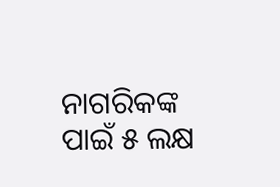ନାଗରିକଙ୍କ ପାଇଁ ୫ ଲକ୍ଷ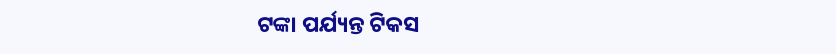ଟଙ୍କା ପର୍ଯ୍ୟନ୍ତ ଟିକସ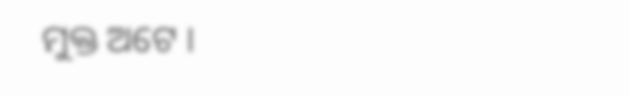ମୁକ୍ତ ଅଟେ ।